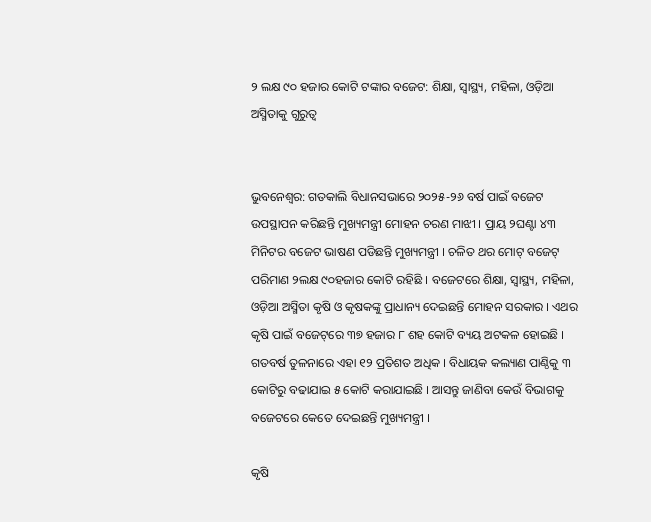୨ ଲକ୍ଷ ୯୦ ହଜାର କୋଟି ଟଙ୍କାର ବଜେଟ: ଶିକ୍ଷା, ସ୍ୱାସ୍ଥ୍ୟ, ମହିଳା, ଓଡ଼ିଆ ଅସ୍ମିତାକୁ ଗୁରୁତ୍ବ


ଭୁବନେଶ୍ବର: ଗତକାଲି ବିଧାନସଭାରେ ୨୦୨୫-୨୬ ବର୍ଷ ପାଇଁ ବଜେଟ ଉପସ୍ଥାପନ କରିଛନ୍ତି ମୁଖ୍ୟମନ୍ତ୍ରୀ ମୋହନ ଚରଣ ମାଝୀ । ପ୍ରାୟ ୨ଘଣ୍ଟା ୪୩ ମିନିଟର ବଜେଟ ଭାଷଣ ପଡିଛନ୍ତି ମୁଖ୍ୟମନ୍ତ୍ରୀ । ଚଳିତ ଥର ମୋଟ୍ ବଜେଟ୍‌ ପରିମାଣ ୨ଲକ୍ଷ ୯୦ହଜାର କୋଟି ରହିଛି । ବଜେଟରେ ଶିକ୍ଷା, ସ୍ୱାସ୍ଥ୍ୟ, ମହିଳା, ଓଡ଼ିଆ ଅସ୍ମିତା କୃଷି ଓ କୃଷକଙ୍କୁ ପ୍ରାଧାନ୍ୟ ଦେଇଛନ୍ତି ମୋହନ ସରକାର । ଏଥର କୃଷି ପାଇଁ ବଜେଟ୍‌ରେ ୩୭ ହଜାର ୮ ଶହ କୋଟି ବ୍ୟୟ ଅଟକଳ ହୋଇଛି । ଗତବର୍ଷ ତୁଳନାରେ ଏହା ୧୨ ପ୍ରତିଶତ ଅଧିକ । ବିଧାୟକ କଲ୍ୟାଣ ପାଣ୍ଠିକୁ ୩ କୋଟିରୁ ବଢାଯାଇ ୫ କୋଟି କରାଯାଇଛି । ଆସନ୍ତୁ ଜାଣିବା କେଉଁ ବିଭାଗକୁ ବଜେଟରେ କେତେ ଦେଇଛନ୍ତି ମୁଖ୍ୟମନ୍ତ୍ରୀ ।

କୃଷି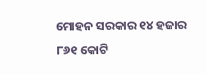ମୋହନ ସରକାର ୧୪ ହଜାର ୮୬୧ କୋଟି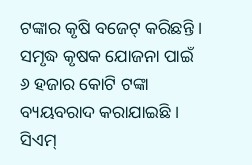ଟଙ୍କାର କୃଷି ବଜେଟ୍‌ କରିଛନ୍ତି । ସମୃଦ୍ଧ କୃଷକ ଯୋଜନା ପାଇଁ ୬ ହଜାର କୋଟି ଟଙ୍କା ବ୍ୟୟବରାଦ କରାଯାଇଛି । ସିଏମ୍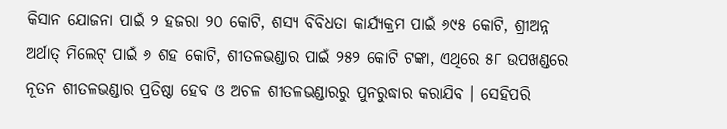କିସାନ ଯୋଜନା ପାଇଁ ୨ ହଜରା ୨୦ କୋଟି, ଶସ୍ୟ ବିବିଧତା କାର୍ଯ୍ୟକ୍ରମ ପାଇଁ ୬୯୫ କୋଟି, ଶ୍ରୀଅନ୍ନ ଅର୍ଥାତ୍ ମିଲେଟ୍ ପାଇଁ ୬ ଶହ କୋଟି, ଶୀତଳଭଣ୍ଡାର ପାଇଁ ୨୫୨ କୋଟି ଟଙ୍କା, ଏଥିରେ ୫୮ ଉପଖଣ୍ଡରେ ନୂତନ ଶୀତଳଭଣ୍ଡାର ପ୍ରତିଷ୍ଠା ହେବ ଓ ଅଚଳ ଶୀତଳଭଣ୍ଡାରରୁ ପୁନରୁଦ୍ଧାର କରାଯିବ । ସେହିପରି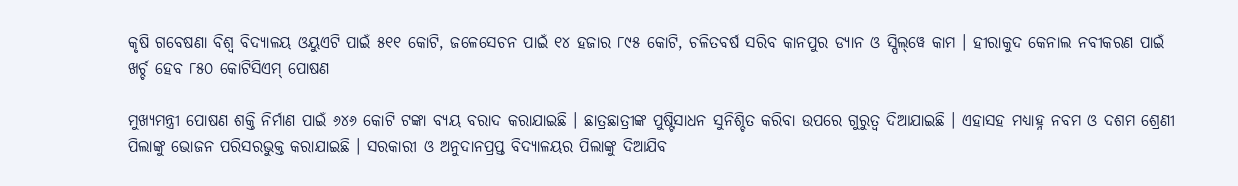କୃଷି ଗବେଷଣା ବିଶ୍ୱ ବିଦ୍ୟାଳୟ ଓୟୁଏଟି ପାଇଁ ୫୧୧ କୋଟି, ଜଳେସେଚନ ପାଇଁ ୧୪ ହଜାର ୮୯୫ କୋଟି, ଚଳିତବର୍ଷ ସରିବ କାନପୁର ଡ୍ୟାନ ଓ ସ୍ପିଲ୍‌ୱେ କାମ । ହୀରାକୁଦ କେନାଲ ନବୀକରଣ ପାଇଁ ଖର୍ଚ୍ଚ ହେବ ୮୫୦ କୋଟିସିଏମ୍‌ ପୋଷଣ

ମୁଖ୍ୟମନ୍ତ୍ରୀ ପୋଷଣ ଶକ୍ତି ନିର୍ମାଣ ପାଇଁ ୬୪୬ କୋଟି ଟଙ୍କା ବ୍ୟୟ ବରାଦ କରାଯାଇଛି । ଛାତ୍ରଛାତ୍ରୀଙ୍କ ପୁଷ୍ଟିସାଧନ ସୁନିଶ୍ଚିତ କରିବା ଉପରେ ଗୁରୁତ୍ୱ ଦିଆଯାଇଛି । ଏହାସହ ମଧ୍ୟାହ୍ନ ନବମ ଓ ଦଶମ ଶ୍ରେଣୀ ପିଲାଙ୍କୁ ଭୋଜନ ପରିସରଭୁକ୍ତ କରାଯାଇଛି । ସରକାରୀ ଓ ଅନୁଦାନପ୍ରପ୍ତ ବିଦ୍ୟାଳୟର ପିଲାଙ୍କୁ ଦିଆଯିବ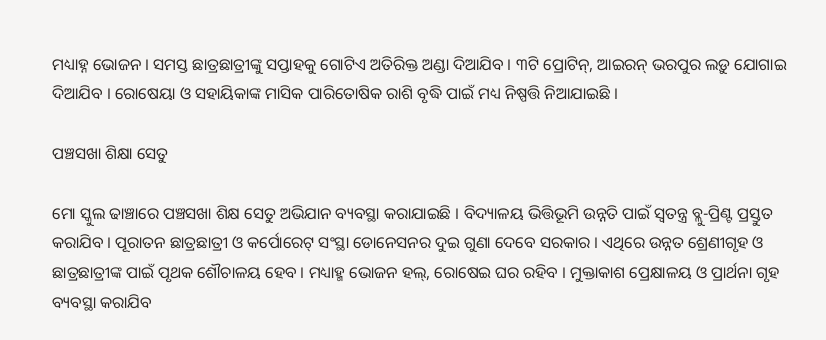ମଧ୍ୟାହ୍ନ ଭୋଜନ । ସମସ୍ତ ଛାତ୍ରଛାତ୍ରୀଙ୍କୁ ସପ୍ତାହକୁ ଗୋଟିଏ ଅତିରିକ୍ତ ଅଣ୍ଡା ଦିଆଯିବ । ୩ଟି ପ୍ରୋଟିନ୍, ଆଇରନ୍‌ ଭରପୁର ଲଡ଼ୁ ଯୋଗାଇ ଦିଆଯିବ । ରୋଷେୟା ଓ ସହାୟିକାଙ୍କ ମାସିକ ପାରିତୋଷିକ ରାଶି ବୃଦ୍ଧି ପାଇଁ ମଧ୍ୟ ନିଷ୍ପତ୍ତି ନିଆଯାଇଛି ।

ପଞ୍ଚସଖା ଶିକ୍ଷା ସେତୁ

ମୋ ସ୍କୁଲ ଢାଞ୍ଚାରେ ପଞ୍ଚସଖା ଶିକ୍ଷ ସେତୁ ଅଭିଯାନ ବ୍ୟବସ୍ଥା କରାଯାଇଛି । ବିଦ୍ୟାଳୟ ଭିତ୍ତିଭୂମି ଉନ୍ନତି ପାଇଁ ସ୍ୱତନ୍ତ୍ର ବ୍ଲୁ-ପ୍ରିଣ୍ଟ ପ୍ରସ୍ତୁତ କରାଯିବ । ପୂରାତନ ଛାତ୍ରଛାତ୍ରୀ ଓ କର୍ପୋରେଟ୍ ସଂସ୍ଥା ଡୋନେସନର ଦୁଇ ଗୁଣା ଦେବେ ସରକାର । ଏଥିରେ ଉନ୍ନତ ଶ୍ରେଣୀଗୃହ ଓ ଛାତ୍ରଛାତ୍ରୀଙ୍କ ପାଇଁ ପୃଥକ ଶୌଚାଳୟ ହେବ । ମଧ୍ୟାହ୍ମ ଭୋଜନ ହଲ୍‌, ରୋଷେଇ ଘର ରହିବ । ମୁକ୍ତାକାଶ ପ୍ରେକ୍ଷାଳୟ ଓ ପ୍ରାର୍ଥନା ଗୃହ ବ୍ୟବସ୍ଥା କରାଯିବ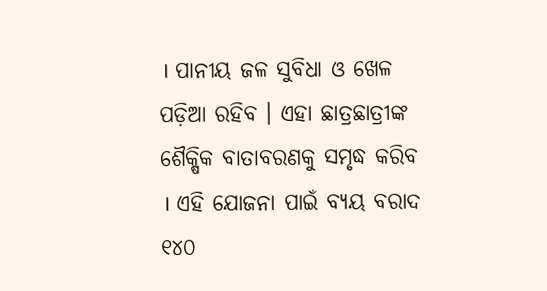। ପାନୀୟ ଜଳ ସୁବିଧା ଓ ଖେଳ ପଡ଼ିଆ ରହିବ । ଏହା ଛାତ୍ରଛାତ୍ରୀଙ୍କ ଶୈକ୍ଷିକ ବାତାବରଣକୁ ସମୃଦ୍ଧ କରିବ । ଏହି ଯୋଜନା ପାଇଁ ବ୍ୟୟ ବରାଦ ୧୪୦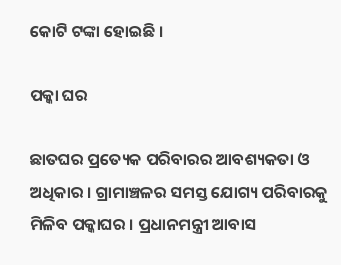କୋଟି ଟଙ୍କା ହୋଇଛି ।

ପକ୍କା ଘର

ଛାତଘର ପ୍ରତ୍ୟେକ ପରିବାରର ଆବଶ୍ୟକତା ଓ ଅଧିକାର । ଗ୍ରାମାଞ୍ଚଳର ସମସ୍ତ ଯୋଗ୍ୟ ପରିବାରକୁ ମିଳିବ ପକ୍କାଘର । ପ୍ରଧାନମନ୍ତ୍ରୀ ଆବାସ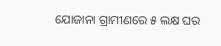ଯୋଜାନା ଗ୍ରାମୀଣରେ ୫ ଲକ୍ଷ ଘର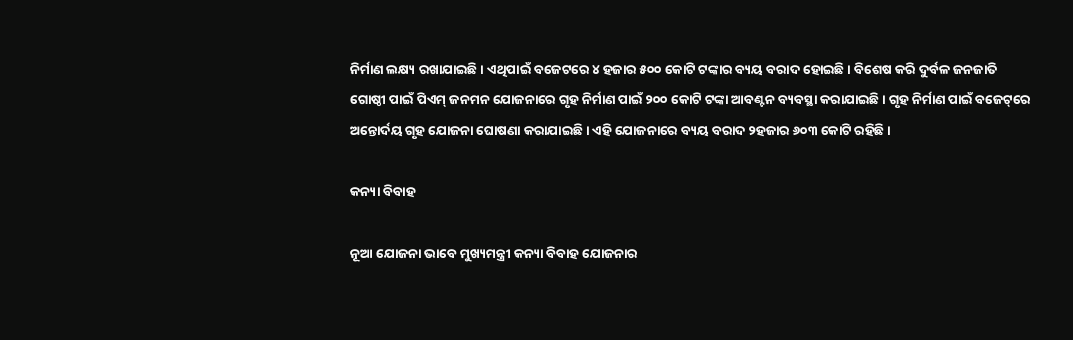ନିର୍ମାଣ ଲକ୍ଷ୍ୟ ରଖାଯାଇଛି । ଏଥିପାଇଁ ବଜେଟରେ ୪ ହଜାର ୫୦୦ କୋଟି ଟଙ୍କାର ବ୍ୟୟ ବରାଦ ହୋଇଛି । ବିଶେଷ କରି ଦୁର୍ବଳ ଜନଜାତି ଗୋଷ୍ଠୀ ପାଇଁ ପିଏମ୍ ଜନମନ ଯୋଜନାରେ ଗୃହ ନିର୍ମାଣ ପାଇଁ ୨୦୦ କୋଟି ଟଙ୍କା ଆବଣ୍ଟନ ବ୍ୟବସ୍ଥା କରାଯାଇଛି । ଗୃହ ନିର୍ମାଣ ପାଇଁ ବଜେଟ୍‌ରେ ଅନ୍ତୋର୍ଦୟ ଗୃହ ଯୋଜନା ଘୋଷଣା କରାଯାଇଛି । ଏହି ଯୋଜନାରେ ବ୍ୟୟ ବରାଦ ୨ହଜାର ୬୦୩ କୋଟି ରହିଛି ।

କନ୍ୟା ବିବାହ

ନୂଆ ଯୋଜନା ଭାବେ ମୁଖ୍ୟମନ୍ତ୍ରୀ କନ୍ୟା ବିବାହ ଯୋଜନାର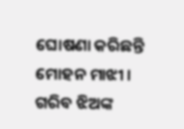ଘୋଷଣା କରିଛନ୍ତି ମୋହନ ମାଝୀ । ଗରିବ ଝିଅଙ୍କ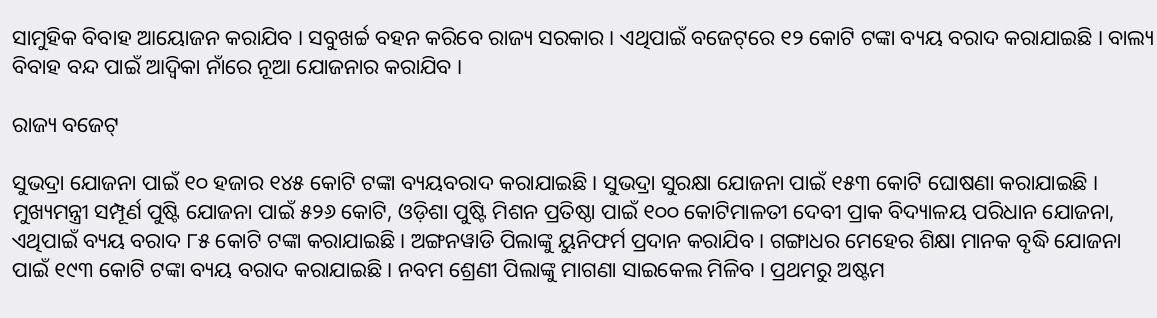ସାମୁହିକ ବିବାହ ଆୟୋଜନ କରାଯିବ । ସବୁଖର୍ଚ୍ଚ ବହନ କରିବେ ରାଜ୍ୟ ସରକାର । ଏଥିପାଇଁ ବଜେଟ୍‌ରେ ୧୨ କୋଟି ଟଙ୍କା ବ୍ୟୟ ବରାଦ କରାଯାଇଛି । ବାଲ୍ୟ ବିବାହ ବନ୍ଦ ପାଇଁ ଆଦ୍ଵିକା ନାଁରେ ନୂଆ ଯୋଜନାର କରାଯିବ ।

ରାଜ୍ୟ ବଜେଟ୍

ସୁଭଦ୍ରା ଯୋଜନା ପାଇଁ ୧୦ ହଜାର ୧୪୫ କୋଟି ଟଙ୍କା ବ୍ୟୟବରାଦ କରାଯାଇଛି । ସୁଭଦ୍ରା ସୁରକ୍ଷା ଯୋଜନା ପାଇଁ ୧୫୩ କୋଟି ଘୋଷଣା କରାଯାଇଛି । ମୁଖ୍ୟମନ୍ତ୍ରୀ ସମ୍ପୂର୍ଣ ପୁଷ୍ଟି ଯୋଜନା ପାଇଁ ୫୨୬ କୋଟି, ଓଡ଼ିଶା ପୁଷ୍ଟି ମିଶନ ପ୍ରତିଷ୍ଠା ପାଇଁ ୧୦୦ କୋଟିମାଳତୀ ଦେବୀ ପ୍ରାକ ବିଦ୍ୟାଳୟ ପରିଧାନ ଯୋଜନା, ଏଥିପାଇଁ ବ୍ୟୟ ବରାଦ ୮୫ କୋଟି ଟଙ୍କା କରାଯାଇଛି । ଅଙ୍ଗନୱାଡି ପିଲାଙ୍କୁ ୟୁନିଫର୍ମ ପ୍ରଦାନ କରାଯିବ । ଗଙ୍ଗାଧର ମେହେର ଶିକ୍ଷା ମାନକ ବୃଦ୍ଧି ଯୋଜନା ପାଇଁ ୧୯୩ କୋଟି ଟଙ୍କା ବ୍ୟୟ ବରାଦ କରାଯାଇଛି । ନବମ ଶ୍ରେଣୀ ପିଲାଙ୍କୁ ମାଗଣା ସାଇକେଲ ମିଳିବ । ପ୍ରଥମରୁ ଅଷ୍ଟମ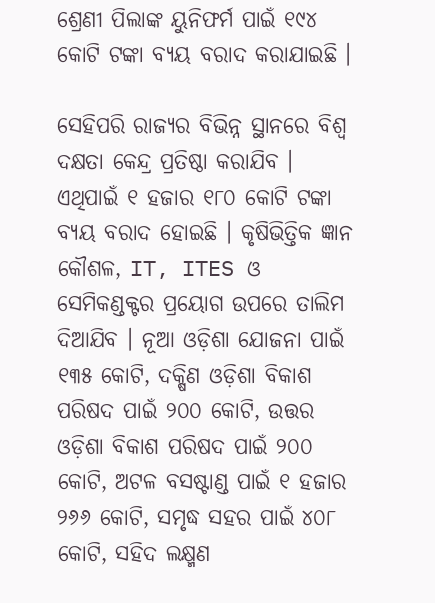ଶ୍ରେଣୀ ପିଲାଙ୍କ ୟୁନିଫର୍ମ ପାଇଁ ୧୯୪ କୋଟି ଟଙ୍କା ବ୍ୟୟ ବରାଦ କରାଯାଇଛି ।

ସେହିପରି ରାଜ୍ୟର ବିଭିନ୍ନ ସ୍ଥାନରେ ବିଶ୍ୱ ଦକ୍ଷତା କେନ୍ଦ୍ର ପ୍ରତିଷ୍ଠା କରାଯିବ । ଏଥିପାଇଁ ୧ ହଜାର ୧୮୦ କୋଟି ଟଙ୍କା ବ୍ୟୟ ବରାଦ ହୋଇଛି । କୃଷିଭିତ୍ତିକ ଜ୍ଞାନ କୌଶଳ, IT, ITES ଓ ସେମିକଣ୍ଡକ୍ଟର ପ୍ରୟୋଗ ଉପରେ ତାଲିମ ଦିଆଯିବ । ନୂଆ ଓଡ଼ିଶା ଯୋଜନା ପାଇଁ ୧୩୫ କୋଟି, ଦକ୍ଷିଣ ଓଡ଼ିଶା ବିକାଶ ପରିଷଦ ପାଇଁ ୨୦୦ କୋଟି, ଉତ୍ତର ଓଡ଼ିଶା ବିକାଶ ପରିଷଦ ପାଇଁ ୨୦୦ କୋଟି, ଅଟଳ ବସଷ୍ଟାଣ୍ଡ ପାଇଁ ୧ ହଜାର ୨୬୬ କୋଟି, ସମୃଦ୍ଧ ସହର ପାଇଁ ୪୦୮ କୋଟି, ସହିଦ ଲକ୍ଷ୍ମଣ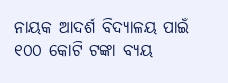ନାୟକ ଆଦର୍ଶ ବିଦ୍ୟାଳୟ ପାଇଁ ୧୦୦ କୋଟି ଟଙ୍କା ବ୍ୟୟ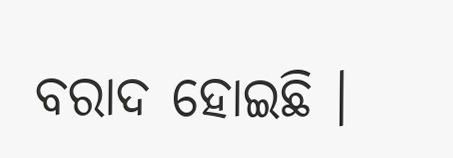ବରାଦ ହୋଇଛି ।